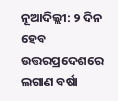ନୂଆଦିଲ୍ଲୀ: ୨ ଦିନ ହେବ ଉତ୍ତରପ୍ରଦେଶରେ ଲଗାଣ ବର୍ଷା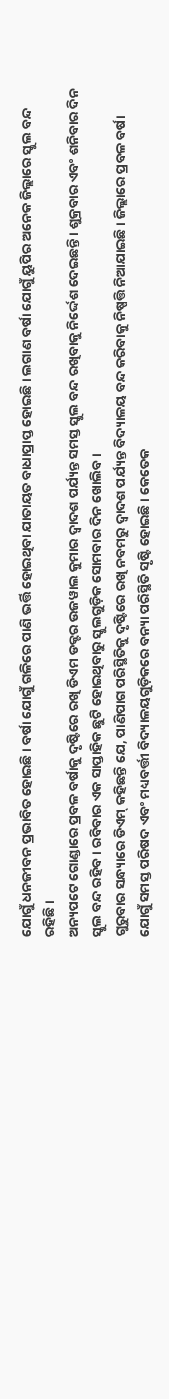ଯୋଗୁଁ ଧନଜୀବନ ପ୍ରଭାବିତ ହୋଇଛି । ବର୍ଷା ଯୋଗୁଁ ଗଳିରେ ପାଣି ଭର୍ତ୍ତି ହୋଇଥିବା ଯାତାୟତ ବାଧାପ୍ରାପ୍ତ ହୋଇଛି । ଲଗାଣ ବର୍ଷା ଯୋଗୁଁ ୟୁପିର ଅନେକ ଜିଲ୍ଲାରେ ସ୍କୁଲ ବନ୍ଦ ରହିଛି ।
ଅନ୍ୟପଟେ ଗୋଣ୍ଡାରେ ପ୍ରବଳ ବର୍ଷାକୁ ଦୃଷ୍ଟିରେ ରଖି ଡିଏମ ଡକ୍ଟର ଉଜୱାଲ କୁମାର ଦ୍ୱାଦଶ ପର୍ଯ୍ୟନ୍ତ ସମସ୍ତ ସ୍କୁଲ ବନ୍ଦ ରଖିବାକୁ ନିର୍ଦ୍ଦେଶ ଦେଇଛନ୍ତି । ଶୁକ୍ରବାର ଏବଂ ଶନିବାର ଦିନ ସ୍କୁଲ ବନ୍ଦ ରହିବ । ରବିବାର ଏକ ସାପ୍ତାହିକ ଛୁଟି ହୋଇଥିବାରୁ ସ୍କୁଲଗୁଡ଼ିକ ସୋମବାର ଦିନ ଖୋଲିବ ।
ଗୁରୁବାର ସନ୍ଧ୍ୟାରେ ଡିଏମ୍ କହିଛନ୍ତି ଯେ, ପାଣିପାଗ ପରିସ୍ଥିତିକୁ ଦୃଷ୍ଟିରେ ରଖି ନବମରୁ ଦ୍ୱାଦଶ ପର୍ଯ୍ୟନ୍ତ ବିଦ୍ୟାଳୟ ବନ୍ଦ କରିବାକୁ ନିଷ୍ପତ୍ତି ନିଆଯାଇଛି । ଜିଲ୍ଲାରେ ପ୍ରବଳ ବର୍ଷା ଯୋଗୁଁ ସମସ୍ତ ପରିଷଦ ଏବଂ ମଧ୍ୟବର୍ତ୍ତୀ ବିଦ୍ୟାଳୟଗୁଡ଼ିକରେ ବନ୍ୟା ପରିସ୍ଥିତି ସୃଷ୍ଟି ହୋଇଛି । କେତେକ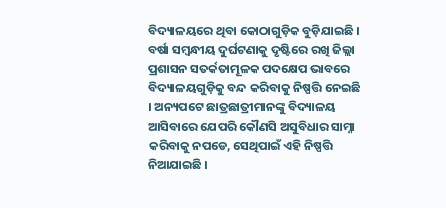ବିଦ୍ୟାଳୟରେ ଥିବା କୋଠାଗୁଡ଼ିକ ବୁଡ଼ିଯାଇଛି । ବର୍ଷା ସମ୍ବନ୍ଧୀୟ ଦୁର୍ଘଟଣାକୁ ଦୃଷ୍ଟିରେ ରଖି ଜିଲ୍ଲା ପ୍ରଶାସନ ସତର୍କତାମୂଳକ ପଦକ୍ଷେପ ଭାବରେ ବିଦ୍ୟାଳୟଗୁଡ଼ିକୁ ବନ୍ଦ କରିବାକୁ ନିଷ୍ପତ୍ତି ନେଇଛି । ଅନ୍ୟପଟେ ଛାତ୍ରଛାତ୍ରୀମାନଙ୍କୁ ବିଦ୍ୟାଳୟ ଆସିବାରେ ଯେପରି କୌଣସି ଅସୁବିଧାର ସାମ୍ନା କରିବାକୁ ନପଡେ, ସେଥିପାଇଁ ଏହି ନିଷ୍ପତ୍ତି ନିଆଯାଇଛି ।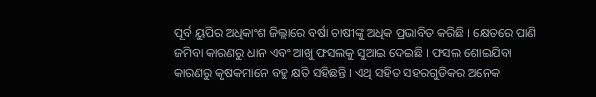ପୂର୍ବ ୟୁପିର ଅଧିକାଂଶ ଜିଲ୍ଲାରେ ବର୍ଷା ଚାଷୀଙ୍କୁ ଅଧିକ ପ୍ରଭାବିତ କରିଛି । କ୍ଷେତରେ ପାଣି ଜମିବା କାରଣରୁ ଧାନ ଏବଂ ଆଖୁ ଫସଲକୁ ସୁଆଇ ଦେଇଛି । ଫସଲ ଶୋଇଯିବା କାରଣରୁ କୃଷକମାନେ ବହୁ କ୍ଷତି ସହିଛନ୍ତି । ଏଥି ସହିତ ସହରଗୁଡିକର ଅନେକ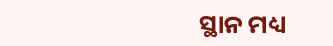ସ୍ଥାନ ମଧ୍ୟ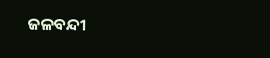ଜଳବନ୍ଦୀ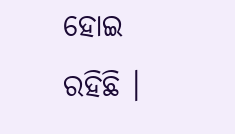ହୋଇ ରହିଛି ।